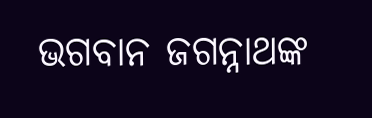ଭଗବାନ ଜଗନ୍ନାଥଙ୍କ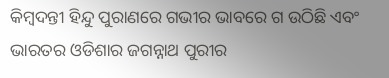କିମ୍ବଦନ୍ତୀ ହିନ୍ଦୁ ପୁରାଣରେ ଗଭୀର ଭାବରେ ଗ ଉଠିଛି ଏବଂ ଭାରତର ଓଡିଶାର ଜଗନ୍ନାଥ ପୁରୀର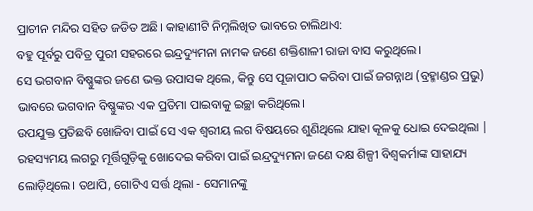ପ୍ରାଚୀନ ମନ୍ଦିର ସହିତ ଜଡିତ ଅଛି। କାହାଣୀଟି ନିମ୍ନଲିଖିତ ଭାବରେ ଚାଲିଥାଏ:
ବହୁ ପୂର୍ବରୁ ପବିତ୍ର ପୁରୀ ସହରରେ ଇନ୍ଦ୍ରଦ୍ୟୁମନା ନାମକ ଜଣେ ଶକ୍ତିଶାଳୀ ରାଜା ବାସ କରୁଥିଲେ।
ସେ ଭଗବାନ ବିଷ୍ଣୁଙ୍କର ଜଣେ ଭକ୍ତ ଉପାସକ ଥିଲେ, କିନ୍ତୁ ସେ ପୂଜାପାଠ କରିବା ପାଇଁ ଜଗନ୍ନାଥ (ବ୍ରହ୍ମାଣ୍ଡର ପ୍ରଭୁ) ଭାବରେ ଭଗବାନ ବିଷ୍ଣୁଙ୍କର ଏକ ପ୍ରତିମା ପାଇବାକୁ ଇଚ୍ଛା କରିଥିଲେ।
ଉପଯୁକ୍ତ ପ୍ରତିଛବି ଖୋଜିବା ପାଇଁ ସେ ଏକ ଶ୍ୱରୀୟ ଲଗ ବିଷୟରେ ଶୁଣିଥିଲେ ଯାହା କୂଳକୁ ଧୋଇ ଦେଇଥିଲା |
ରହସ୍ୟମୟ ଲଗରୁ ମୂର୍ତ୍ତିଗୁଡ଼ିକୁ ଖୋଦେଇ କରିବା ପାଇଁ ଇନ୍ଦ୍ରଦ୍ୟୁମନା ଜଣେ ଦକ୍ଷ ଶିଳ୍ପୀ ବିଶ୍ୱକର୍ମାଙ୍କ ସାହାଯ୍ୟ ଲୋଡ଼ିଥିଲେ। ତଥାପି, ଗୋଟିଏ ସର୍ତ୍ତ ଥିଲା - ସେମାନଙ୍କୁ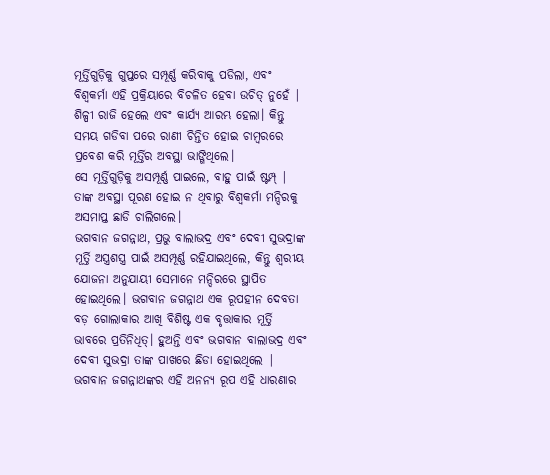ମୂର୍ତ୍ତିଗୁଡ଼ିକୁ ଗୁପ୍ତରେ ସମ୍ପୂର୍ଣ୍ଣ କରିବାକୁ ପଡିଲା, ଏବଂ ବିଶ୍ୱକର୍ମା ଏହି ପ୍ରକ୍ରିୟାରେ ବିଚଳିତ ହେବା ଉଚିତ୍ ନୁହେଁ |
ଶିଳ୍ପୀ ରାଜି ହେଲେ ଏବଂ କାର୍ଯ୍ୟ ଆରମ୍ଭ ହେଲା। କିନ୍ତୁ ସମୟ ଗଡିବା ପରେ ରାଣୀ ଚିନ୍ତିତ ହୋଇ ଚାମ୍ବରରେ ପ୍ରବେଶ କରି ମୂର୍ତ୍ତିର ଅବସ୍ଥା ଭାଙ୍ଗିଥିଲେ।
ସେ ମୂର୍ତ୍ତିଗୁଡ଼ିକୁ ଅସମ୍ପୂର୍ଣ୍ଣ ପାଇଲେ, ବାହୁ ପାଇଁ ଷ୍ଟମ୍ପ୍ |
ତାଙ୍କ ଅବସ୍ଥା ପୂରଣ ହୋଇ ନ ଥିବାରୁ ବିଶ୍ୱକର୍ମା ମନ୍ଦିରକୁ ଅସମାପ୍ତ ଛାଡି ଚାଲିଗଲେ।
ଭଗବାନ ଜଗନ୍ନାଥ, ପ୍ରଭୁ ବାଲାଭଦ୍ର ଏବଂ ଦେବୀ ସୁଭଦ୍ରାଙ୍କ ମୂର୍ତ୍ତି ଅସ୍ତ୍ରଶସ୍ତ୍ର ପାଇଁ ଅସମ୍ପୂର୍ଣ୍ଣ ରହିଯାଇଥିଲେ, କିନ୍ତୁ ଶ୍ୱରୀୟ ଯୋଜନା ଅନୁଯାୟୀ ସେମାନେ ମନ୍ଦିରରେ ସ୍ଥାପିତ ହୋଇଥିଲେ। ଭଗବାନ ଜଗନ୍ନାଥ ଏକ ରୂପହୀନ ଦେବତା
ବଡ଼ ଗୋଲାକାର ଆଖି ବିଶିଷ୍ଟ ଏକ ବୃତ୍ତାକାର ମୂର୍ତ୍ତି ଭାବରେ ପ୍ରତିନିଧିତ୍। ହୁଅନ୍ତି ଏବଂ ଭଗବାନ ବାଲାଭଦ୍ର ଏବଂ ଦେବୀ ସୁଭଦ୍ରା ତାଙ୍କ ପାଖରେ ଛିଡା ହୋଇଥିଲେ |
ଭଗବାନ ଜଗନ୍ନାଥଙ୍କର ଏହି ଅନନ୍ୟ ରୂପ ଏହି ଧାରଣାର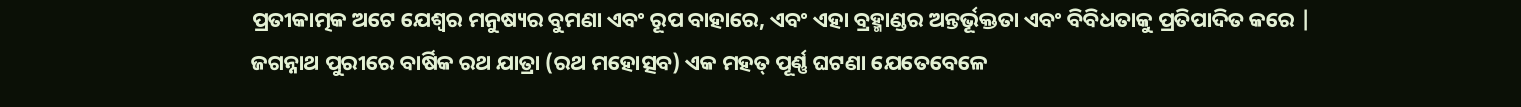ପ୍ରତୀକାତ୍ମକ ଅଟେ ଯେଶ୍ୱର ମନୁଷ୍ୟର ବୁମଣା ଏବଂ ରୂପ ବାହାରେ, ଏବଂ ଏହା ବ୍ରହ୍ମାଣ୍ଡର ଅନ୍ତର୍ଭୂକ୍ତତା ଏବଂ ବିବିଧତାକୁ ପ୍ରତିପାଦିତ କରେ |
ଜଗନ୍ନାଥ ପୁରୀରେ ବାର୍ଷିକ ରଥ ଯାତ୍ରା (ରଥ ମହୋତ୍ସବ) ଏକ ମହତ୍ ପୂର୍ଣ୍ଣ ଘଟଣା ଯେତେବେଳେ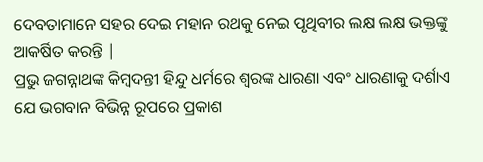ଦେବତାମାନେ ସହର ଦେଇ ମହାନ ରଥକୁ ନେଇ ପୃଥିବୀର ଲକ୍ଷ ଲକ୍ଷ ଭକ୍ତଙ୍କୁ ଆକର୍ଷିତ କରନ୍ତି |
ପ୍ରଭୁ ଜଗନ୍ନାଥଙ୍କ କିମ୍ବଦନ୍ତୀ ହିନ୍ଦୁ ଧର୍ମରେ ଶ୍ୱରଙ୍କ ଧାରଣା ଏବଂ ଧାରଣାକୁ ଦର୍ଶାଏ ଯେ ଭଗବାନ ବିଭିନ୍ନ ରୂପରେ ପ୍ରକାଶ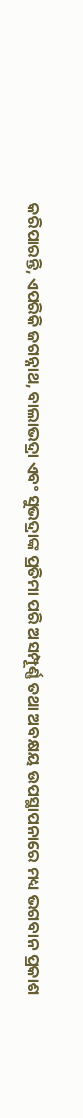କରିପାରନ୍ତି, ଏପରିକି ଜଗନ୍ନାଥ, ବାଲାଭଦ୍ରା ଏବଂ ସୁଭଦ୍ରାଙ୍କ ପ୍ରତିମା ପରି ଅସମ୍ପୂର୍ଣ୍ଣ ତଥା ଅବକ୍ଷୟ ଉପସ୍ଥାପନାରେ ମଧ୍ୟ ଭଗବାନ ପ୍ରକାଶ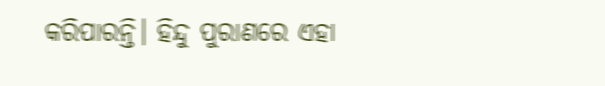କରିପାରନ୍ତି। ହିନ୍ଦୁ ପୁରାଣରେ ଏହା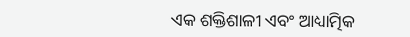ଏକ ଶକ୍ତିଶାଳୀ ଏବଂ ଆଧ୍ୟାତ୍ମିକ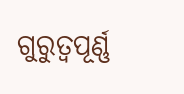ଗୁରୁତ୍ୱପୂର୍ଣ୍ଣ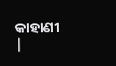କାହାଣୀ |